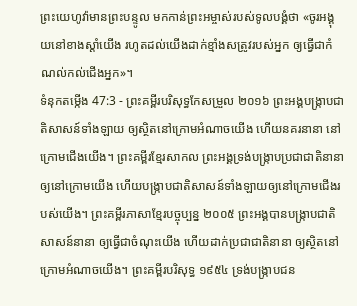ព្រះយេហូវ៉ាមានព្រះបន្ទូល មកកាន់ព្រះអម្ចាស់របស់ទូលបង្គំថា «ចូរអង្គុយនៅខាងស្តាំយើង រហូតដល់យើងដាក់ខ្មាំងសត្រូវរបស់អ្នក ឲ្យធ្វើជាកំណល់កល់ជើងអ្នក»។
ទំនុកតម្កើង 47:3 - ព្រះគម្ពីរបរិសុទ្ធកែសម្រួល ២០១៦ ព្រះអង្គបង្ក្រាបជាតិសាសន៍ទាំងឡាយ ឲ្យស្ថិតនៅក្រោមអំណាចយើង ហើយនគរនានា នៅក្រោមជើងយើង។ ព្រះគម្ពីរខ្មែរសាកល ព្រះអង្គទ្រង់បង្ក្រាបប្រជាជាតិនានាឲ្យនៅក្រោមយើង ហើយបង្ក្រាបជាតិសាសន៍ទាំងឡាយឲ្យនៅក្រោមជើងរបស់យើង។ ព្រះគម្ពីរភាសាខ្មែរបច្ចុប្បន្ន ២០០៥ ព្រះអង្គបានបង្ក្រាបជាតិសាសន៍នានា ឲ្យធ្វើជាចំណុះយើង ហើយដាក់ប្រជាជាតិនានា ឲ្យស្ថិតនៅក្រោមអំណាចយើង។ ព្រះគម្ពីរបរិសុទ្ធ ១៩៥៤ ទ្រង់បង្ក្រាបជន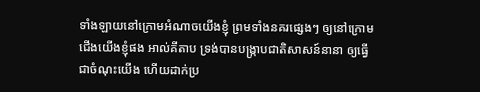ទាំងឡាយនៅក្រោមអំណាចយើងខ្ញុំ ព្រមទាំងនគរផ្សេងៗ ឲ្យនៅក្រោមជើងយើងខ្ញុំផង អាល់គីតាប ទ្រង់បានបង្ក្រាបជាតិសាសន៍នានា ឲ្យធ្វើជាចំណុះយើង ហើយដាក់ប្រ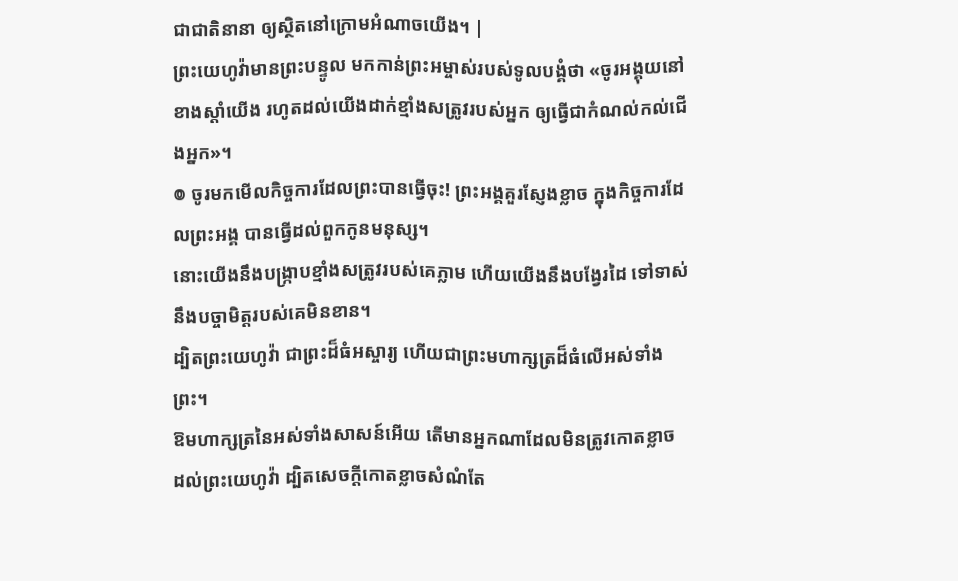ជាជាតិនានា ឲ្យស្ថិតនៅក្រោមអំណាចយើង។ |
ព្រះយេហូវ៉ាមានព្រះបន្ទូល មកកាន់ព្រះអម្ចាស់របស់ទូលបង្គំថា «ចូរអង្គុយនៅខាងស្តាំយើង រហូតដល់យើងដាក់ខ្មាំងសត្រូវរបស់អ្នក ឲ្យធ្វើជាកំណល់កល់ជើងអ្នក»។
៙ ចូរមកមើលកិច្ចការដែលព្រះបានធ្វើចុះ! ព្រះអង្គគួរស្ញែងខ្លាច ក្នុងកិច្ចការដែលព្រះអង្គ បានធ្វើដល់ពួកកូនមនុស្ស។
នោះយើងនឹងបង្ក្រាបខ្មាំងសត្រូវរបស់គេភ្លាម ហើយយើងនឹងបង្វែរដៃ ទៅទាស់នឹងបច្ចាមិត្តរបស់គេមិនខាន។
ដ្បិតព្រះយេហូវ៉ា ជាព្រះដ៏ធំអស្ចារ្យ ហើយជាព្រះមហាក្សត្រដ៏ធំលើអស់ទាំងព្រះ។
ឱមហាក្សត្រនៃអស់ទាំងសាសន៍អើយ តើមានអ្នកណាដែលមិនត្រូវកោតខ្លាច ដល់ព្រះយេហូវ៉ា ដ្បិតសេចក្ដីកោតខ្លាចសំណំតែ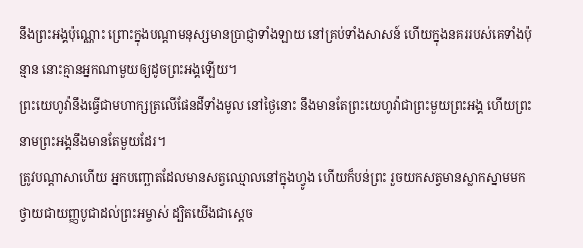នឹងព្រះអង្គប៉ុណ្ណោះ ព្រោះក្នុងបណ្ដាមនុស្សមានប្រាជ្ញាទាំងឡាយ នៅគ្រប់ទាំងសាសន៍ ហើយក្នុងនគររបស់គេទាំងប៉ុន្មាន នោះគ្មានអ្នកណាមួយឲ្យដូចព្រះអង្គឡើយ។
ព្រះយេហូវ៉ានឹងធ្វើជាមហាក្សត្រលើផែនដីទាំងមូល នៅថ្ងៃនោះ នឹងមានតែព្រះយេហូវ៉ាជាព្រះមួយព្រះអង្គ ហើយព្រះនាមព្រះអង្គនឹងមានតែមួយដែរ។
ត្រូវបណ្ដាសាហើយ អ្នកបញ្ឆោតដែលមានសត្វឈ្មោលនៅក្នុងហ្វូង ហើយក៏បន់ព្រះ រួចយកសត្វមានស្លាកស្នាមមកថ្វាយជាយញ្ញបូជាដល់ព្រះអម្ចាស់ ដ្បិតយើងជាស្តេច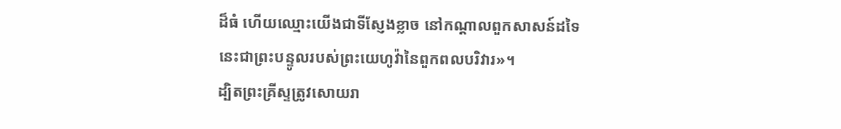ដ៏ធំ ហើយឈ្មោះយើងជាទីស្ញែងខ្លាច នៅកណ្ដាលពួកសាសន៍ដទៃ នេះជាព្រះបន្ទូលរបស់ព្រះយេហូវ៉ានៃពួកពលបរិវារ»។
ដ្បិតព្រះគ្រីស្ទត្រូវសោយរា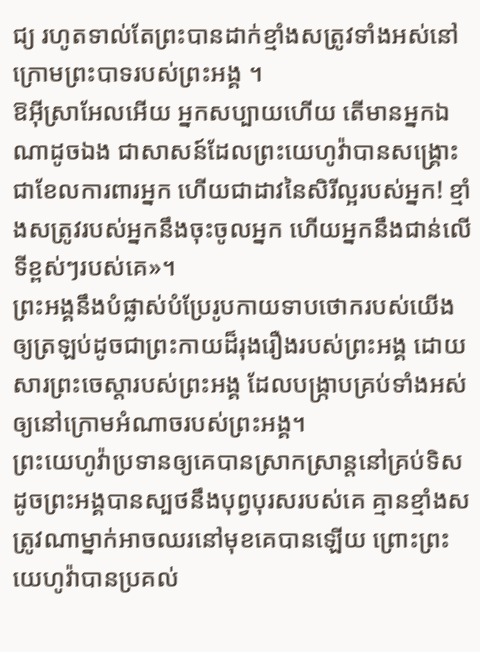ជ្យ រហូតទាល់តែព្រះបានដាក់ខ្មាំងសត្រូវទាំងអស់នៅក្រោមព្រះបាទរបស់ព្រះអង្គ ។
ឱអ៊ីស្រាអែលអើយ អ្នកសប្បាយហើយ តើមានអ្នកឯណាដូចឯង ជាសាសន៍ដែលព្រះយេហូវ៉ាបានសង្គ្រោះ ជាខែលការពារអ្នក ហើយជាដាវនៃសិរីល្អរបស់អ្នក! ខ្មាំងសត្រូវរបស់អ្នកនឹងចុះចូលអ្នក ហើយអ្នកនឹងជាន់លើទីខ្ពស់ៗរបស់គេ»។
ព្រះអង្គនឹងបំផ្លាស់បំប្រែរូបកាយទាបថោករបស់យើង ឲ្យត្រឡប់ដូចជាព្រះកាយដ៏រុងរឿងរបស់ព្រះអង្គ ដោយសារព្រះចេស្តារបស់ព្រះអង្គ ដែលបង្ក្រាបគ្រប់ទាំងអស់ឲ្យនៅក្រោមអំណាចរបស់ព្រះអង្គ។
ព្រះយេហូវ៉ាប្រទានឲ្យគេបានស្រាកស្រាន្តនៅគ្រប់ទិស ដូចព្រះអង្គបានស្បថនឹងបុព្វបុរសរបស់គេ គ្មានខ្មាំងសត្រូវណាម្នាក់អាចឈរនៅមុខគេបានឡើយ ព្រោះព្រះយេហូវ៉ាបានប្រគល់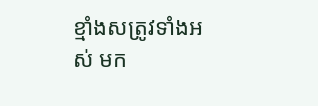ខ្មាំងសត្រូវទាំងអស់ មក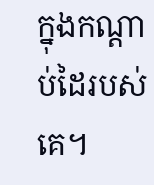ក្នុងកណ្ដាប់ដៃរបស់គេ។